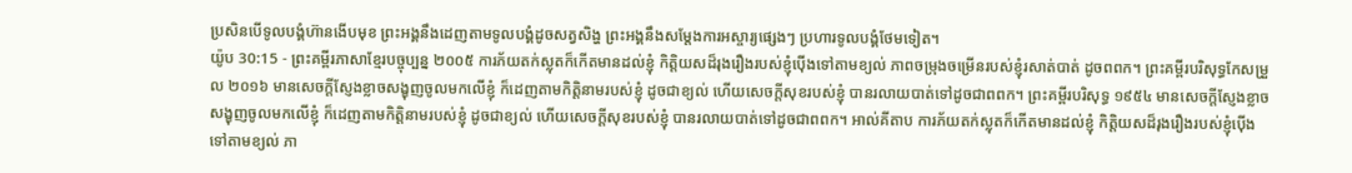ប្រសិនបើទូលបង្គំហ៊ានងើបមុខ ព្រះអង្គនឹងដេញតាមទូលបង្គំដូចសត្វសិង្ហ ព្រះអង្គនឹងសម្តែងការអស្ចារ្យផ្សេងៗ ប្រហារទូលបង្គំថែមទៀត។
យ៉ូប 30:15 - ព្រះគម្ពីរភាសាខ្មែរបច្ចុប្បន្ន ២០០៥ ការភ័យតក់ស្លុតក៏កើតមានដល់ខ្ញុំ កិត្តិយសដ៏រុងរឿងរបស់ខ្ញុំប៉ើងទៅតាមខ្យល់ ភាពចម្រុងចម្រើនរបស់ខ្ញុំរសាត់បាត់ ដូចពពក។ ព្រះគម្ពីរបរិសុទ្ធកែសម្រួល ២០១៦ មានសេចក្ដីស្ញែងខ្លាចសង្ខុញចូលមកលើខ្ញុំ ក៏ដេញតាមកិត្តិនាមរបស់ខ្ញុំ ដូចជាខ្យល់ ហើយសេចក្ដីសុខរបស់ខ្ញុំ បានរលាយបាត់ទៅដូចជាពពក។ ព្រះគម្ពីរបរិសុទ្ធ ១៩៥៤ មានសេចក្ដីស្ញែងខ្លាចសង្ខុញចូលមកលើខ្ញុំ ក៏ដេញតាមកិត្តិនាមរបស់ខ្ញុំ ដូចជាខ្យល់ ហើយសេចក្ដីសុខរបស់ខ្ញុំ បានរលាយបាត់ទៅដូចជាពពក។ អាល់គីតាប ការភ័យតក់ស្លុតក៏កើតមានដល់ខ្ញុំ កិត្តិយសដ៏រុងរឿងរបស់ខ្ញុំប៉ើងទៅតាមខ្យល់ ភា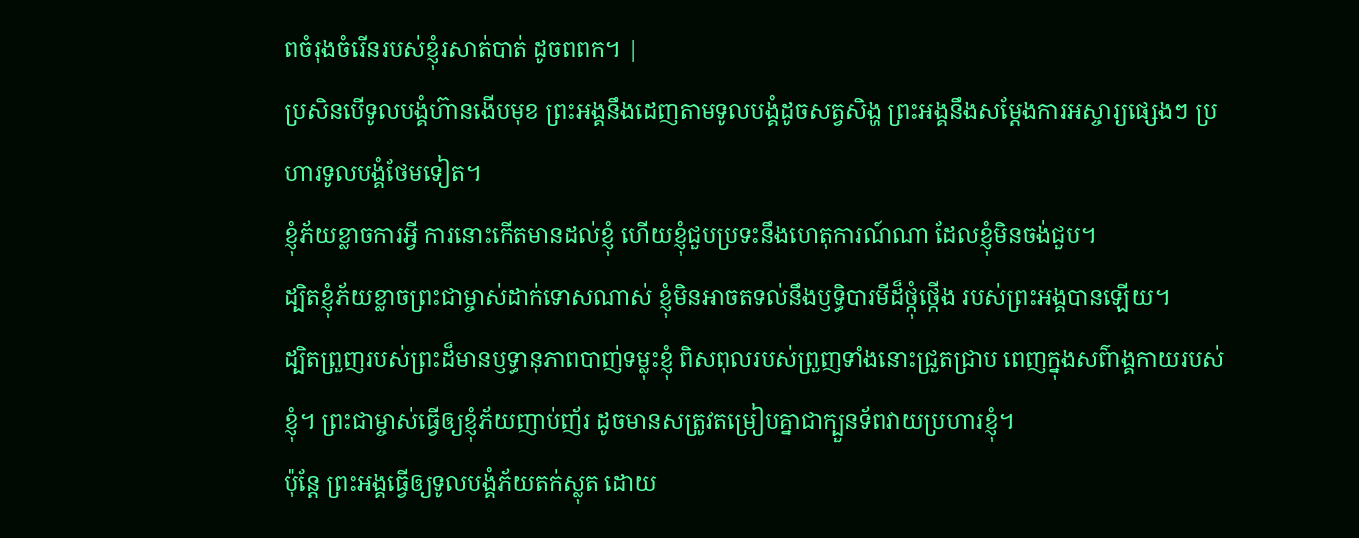ពចំរុងចំរើនរបស់ខ្ញុំរសាត់បាត់ ដូចពពក។ |
ប្រសិនបើទូលបង្គំហ៊ានងើបមុខ ព្រះអង្គនឹងដេញតាមទូលបង្គំដូចសត្វសិង្ហ ព្រះអង្គនឹងសម្តែងការអស្ចារ្យផ្សេងៗ ប្រហារទូលបង្គំថែមទៀត។
ខ្ញុំភ័យខ្លាចការអ្វី ការនោះកើតមានដល់ខ្ញុំ ហើយខ្ញុំជួបប្រទះនឹងហេតុការណ៍ណា ដែលខ្ញុំមិនចង់ជួប។
ដ្បិតខ្ញុំភ័យខ្លាចព្រះជាម្ចាស់ដាក់ទោសណាស់ ខ្ញុំមិនអាចតទល់នឹងឫទ្ធិបារមីដ៏ថ្កុំថ្កើង របស់ព្រះអង្គបានឡើយ។
ដ្បិតព្រួញរបស់ព្រះដ៏មានឫទ្ធានុភាពបាញ់ទម្លុះខ្ញុំ ពិសពុលរបស់ព្រួញទាំងនោះជ្រួតជ្រាប ពេញក្នុងសព៌ាង្គកាយរបស់ខ្ញុំ។ ព្រះជាម្ចាស់ធ្វើឲ្យខ្ញុំភ័យញាប់ញ័រ ដូចមានសត្រូវតម្រៀបគ្នាជាក្បួនទ័ពវាយប្រហារខ្ញុំ។
ប៉ុន្តែ ព្រះអង្គធ្វើឲ្យទូលបង្គំភ័យតក់ស្លុត ដោយ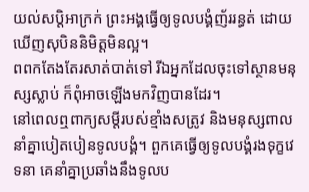យល់សប្ដិអាក្រក់ ព្រះអង្គធ្វើឲ្យទូលបង្គំញ័ររន្ធត់ ដោយឃើញសុបិននិមិត្តមិនល្អ។
ពពកតែងតែរសាត់បាត់ទៅ រីឯអ្នកដែលចុះទៅស្ថានមនុស្សស្លាប់ ក៏ពុំអាចឡើងមកវិញបានដែរ។
នៅពេលឮពាក្យសម្ដីរបស់ខ្មាំងសត្រូវ និងមនុស្សពាលនាំគ្នាបៀតបៀនទូលបង្គំ។ ពួកគេធ្វើឲ្យទូលបង្គំរងទុក្ខវេទនា គេនាំគ្នាប្រឆាំងនឹងទូលប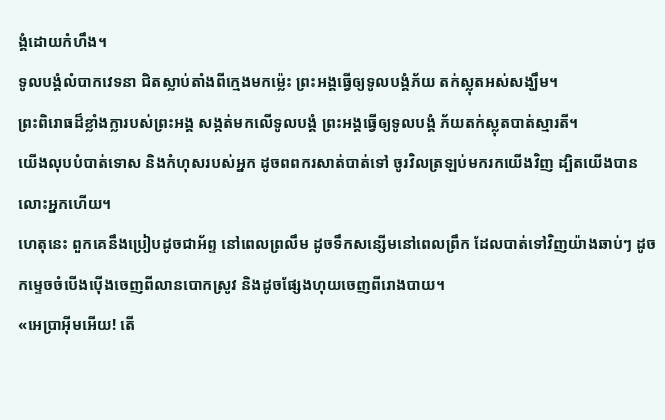ង្គំដោយកំហឹង។
ទូលបង្គំលំបាកវេទនា ជិតស្លាប់តាំងពីក្មេងមកម៉្លេះ ព្រះអង្គធ្វើឲ្យទូលបង្គំភ័យ តក់ស្លុតអស់សង្ឃឹម។
ព្រះពិរោធដ៏ខ្លាំងក្លារបស់ព្រះអង្គ សង្កត់មកលើទូលបង្គំ ព្រះអង្គធ្វើឲ្យទូលបង្គំ ភ័យតក់ស្លុតបាត់ស្មារតី។
យើងលុបបំបាត់ទោស និងកំហុសរបស់អ្នក ដូចពពករសាត់បាត់ទៅ ចូរវិលត្រឡប់មករកយើងវិញ ដ្បិតយើងបានលោះអ្នកហើយ។
ហេតុនេះ ពួកគេនឹងប្រៀបដូចជាអ័ព្ទ នៅពេលព្រលឹម ដូចទឹកសន្សើមនៅពេលព្រឹក ដែលបាត់ទៅវិញយ៉ាងឆាប់ៗ ដូចកម្ទេចចំបើងប៉ើងចេញពីលានបោកស្រូវ និងដូចផ្សែងហុយចេញពីរោងបាយ។
«អេប្រាអ៊ីមអើយ! តើ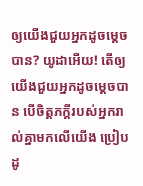ឲ្យយើងជួយអ្នកដូចម្ដេចបាន? យូដាអើយ! តើឲ្យយើងជួយអ្នកដូចម្ដេចបាន បើចិត្តភក្ដីរបស់អ្នករាល់គ្នាមកលើយើង ប្រៀបដូ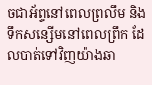ចជាអ័ព្ទនៅពេលព្រលឹម និងទឹកសន្សើមនៅពេលព្រឹក ដែលបាត់ទៅវិញយ៉ាងឆា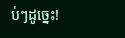ប់ៗដូច្នេះ!